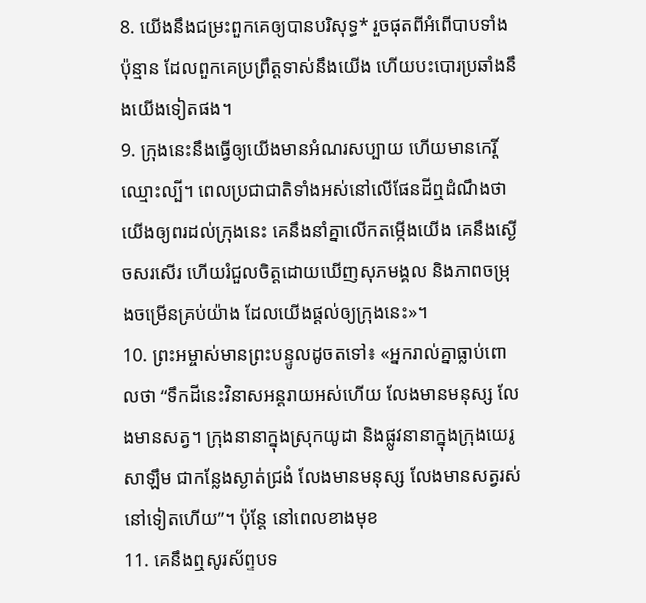8. យើងនឹងជម្រះពួកគេឲ្យបានបរិសុទ្ធ* រួចផុតពីអំពើបាបទាំងប៉ុន្មាន ដែលពួកគេប្រព្រឹត្តទាស់នឹងយើង ហើយបះបោរប្រឆាំងនឹងយើងទៀតផង។
9. ក្រុងនេះនឹងធ្វើឲ្យយើងមានអំណរសប្បាយ ហើយមានកេរ្តិ៍ឈ្មោះល្បី។ ពេលប្រជាជាតិទាំងអស់នៅលើផែនដីឮដំណឹងថា យើងឲ្យពរដល់ក្រុងនេះ គេនឹងនាំគ្នាលើកតម្កើងយើង គេនឹងស្ងើចសរសើរ ហើយរំជួលចិត្តដោយឃើញសុភមង្គល និងភាពចម្រុងចម្រើនគ្រប់យ៉ាង ដែលយើងផ្ដល់ឲ្យក្រុងនេះ»។
10. ព្រះអម្ចាស់មានព្រះបន្ទូលដូចតទៅ៖ «អ្នករាល់គ្នាធ្លាប់ពោលថា “ទឹកដីនេះវិនាសអន្តរាយអស់ហើយ លែងមានមនុស្ស លែងមានសត្វ។ ក្រុងនានាក្នុងស្រុកយូដា និងផ្លូវនានាក្នុងក្រុងយេរូសាឡឹម ជាកន្លែងស្ងាត់ជ្រងំ លែងមានមនុស្ស លែងមានសត្វរស់នៅទៀតហើយ”។ ប៉ុន្តែ នៅពេលខាងមុខ
11. គេនឹងឮសូរស័ព្ទបទ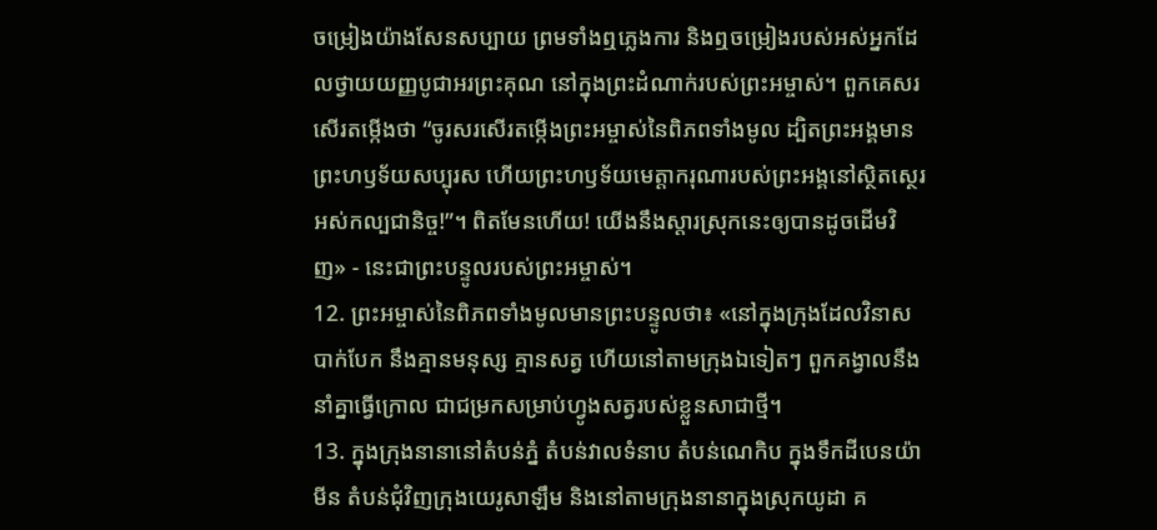ចម្រៀងយ៉ាងសែនសប្បាយ ព្រមទាំងឮភ្លេងការ និងឮចម្រៀងរបស់អស់អ្នកដែលថ្វាយយញ្ញបូជាអរព្រះគុណ នៅក្នុងព្រះដំណាក់របស់ព្រះអម្ចាស់។ ពួកគេសរសើរតម្កើងថា “ចូរសរសើរតម្កើងព្រះអម្ចាស់នៃពិភពទាំងមូល ដ្បិតព្រះអង្គមានព្រះហឫទ័យសប្បុរស ហើយព្រះហឫទ័យមេត្តាករុណារបស់ព្រះអង្គនៅស្ថិតស្ថេរអស់កល្បជានិច្ច!”។ ពិតមែនហើយ! យើងនឹងស្ដារស្រុកនេះឲ្យបានដូចដើមវិញ» - នេះជាព្រះបន្ទូលរបស់ព្រះអម្ចាស់។
12. ព្រះអម្ចាស់នៃពិភពទាំងមូលមានព្រះបន្ទូលថា៖ «នៅក្នុងក្រុងដែលវិនាសបាក់បែក នឹងគ្មានមនុស្ស គ្មានសត្វ ហើយនៅតាមក្រុងឯទៀតៗ ពួកគង្វាលនឹងនាំគ្នាធ្វើក្រោល ជាជម្រកសម្រាប់ហ្វូងសត្វរបស់ខ្លួនសាជាថ្មី។
13. ក្នុងក្រុងនានានៅតំបន់ភ្នំ តំបន់វាលទំនាប តំបន់ណេកិប ក្នុងទឹកដីបេនយ៉ាមីន តំបន់ជុំវិញក្រុងយេរូសាឡឹម និងនៅតាមក្រុងនានាក្នុងស្រុកយូដា គ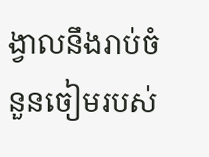ង្វាលនឹងរាប់ចំនួនចៀមរបស់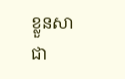ខ្លួនសាជា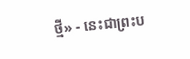ថ្មី» - នេះជាព្រះប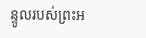ន្ទូលរបស់ព្រះអ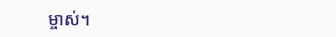ម្ចាស់។